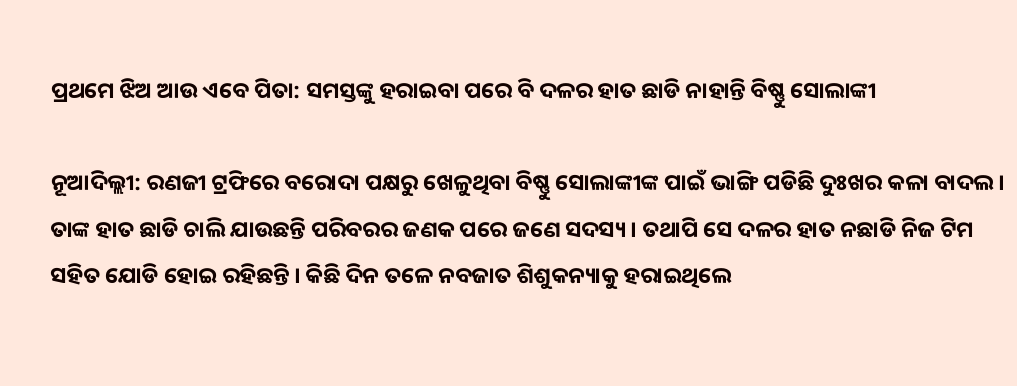ପ୍ରଥମେ ଝିଅ ଆଉ ଏବେ ପିତା: ସମସ୍ତଙ୍କୁ ହରାଇବା ପରେ ବି ଦଳର ହାତ ଛାଡି ନାହାନ୍ତି ବିଷ୍ଣୁ ସୋଲାଙ୍କୀ

ନୂଆଦିଲ୍ଲୀ: ରଣଜୀ ଟ୍ରଫିରେ ବରୋଦା ପକ୍ଷରୁ ଖେଳୁଥିବା ବିଷ୍ଣୁ ସୋଲାଙ୍କୀଙ୍କ ପାଇଁ ଭାଙ୍ଗି ପଡିଛି ଦୁଃଖର କଳା ବାଦଲ । ତାଙ୍କ ହାତ ଛାଡି ଚାଲି ଯାଉଛନ୍ତି ପରିବରର ଜଣକ ପରେ ଜଣେ ସଦସ୍ୟ । ତଥାପି ସେ ଦଳର ହାତ ନଛାଡି ନିଜ ଟିମ ସହିତ ଯୋଡି ହୋଇ ରହିଛନ୍ତି । କିଛି ଦିନ ତଳେ ନବଜାତ ଶିଶୁକନ୍ୟାକୁ ହରାଇଥିଲେ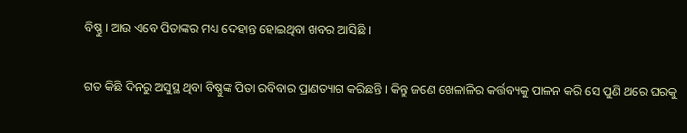ବିଷ୍ଣୁ । ଆଉ ଏବେ ପିତାଙ୍କର ମଧ୍ୟ ଦେହାନ୍ତ ହୋଇଥିବା ଖବର ଆସିଛି ।

ଗତ କିଛି ଦିନରୁ ଅସୁସ୍ଥ ଥିବା ବିଷ୍ଣୁଙ୍କ ପିତା ରବିବାର ପ୍ରାଣତ୍ୟାଗ କରିଛନ୍ତି । କିନ୍ତୁ ଜଣେ ଖେଳାଳିର କର୍ତ୍ତବ୍ୟକୁ ପାଳନ କରି ସେ ପୁଣି ଥରେ ଘରକୁ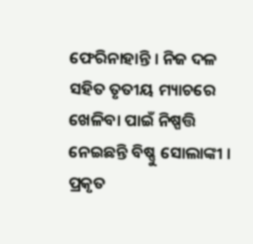ଫେରିନାହାନ୍ତି । ନିଜ ଦଳ ସହିତ ତୃତୀୟ ମ୍ୟାଚରେ ଖେଳିବା ପାଇଁ ନିଷ୍ପତ୍ତି ନେଇଛନ୍ତି ବିଷ୍ଣୁ ସୋଲାଙ୍କୀ । ପ୍ରକୃତ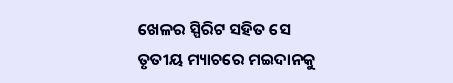ଖେଳର ସ୍ପିରିଟ ସହିତ ସେ ତୃତୀୟ ମ୍ୟାଚରେ ମଇଦାନକୁ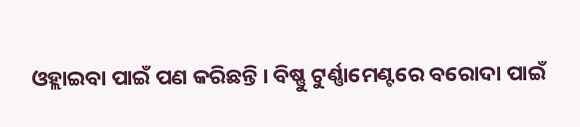ଓହ୍ଲାଇବା ପାଇଁ ପଣ କରିଛନ୍ତି । ବିଷ୍ଣୁ ଟୁର୍ଣ୍ଣାମେଣ୍ଟରେ ବରୋଦା ପାଇଁ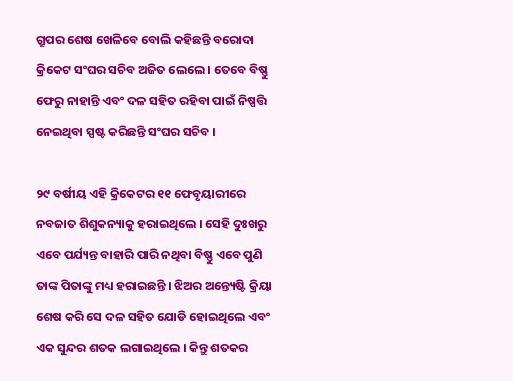ଗ୍ରୁପର ଶେଷ ଖେଳିବେ ବୋଲି କହିଛନ୍ତି ବରୋଦା କ୍ରିକେଟ ସଂଘର ସଚିବ ଅଜିତ ଲେଲେ । ତେବେ ବିଷ୍ଣୁ ଫେରୁ ନାହାନ୍ତି ଏବଂ ଦଳ ସହିତ ରହିବା ପାଇଁ ନିଷ୍ପତ୍ତି ନେଇଥିବା ସ୍ପଷ୍ଟ କରିଛନ୍ତି ସଂଘର ସଚିବ ।

୨୯ ବର୍ଷୀୟ ଏହି କ୍ରିକେଟର ୧୧ ଫେବୃୟାରୀରେ ନବଜାତ ଶିଶୁକନ୍ୟାକୁ ହରାଇଥିଲେ । ସେହି ଦୁଃଖରୁ ଏବେ ପର୍ଯ୍ୟନ୍ତ ବାହାରି ପାରି ନଥିବା ବିଷ୍ଣୁ ଏବେ ପୁଣି ତାଙ୍କ ପିତାଙ୍କୁ ମଧ୍ୟ ହରାଇଛନ୍ତି । ଝିଅର ଅନ୍ତ୍ୟେଷ୍ଟି କ୍ରିୟା ଶେଷ କରି ସେ ଦଳ ସହିତ ଯୋଡି ହୋଇଥିଲେ ଏବଂ ଏକ ସୁନ୍ଦର ଶତକ ଲଗାଇଥିଲେ । କିନ୍ତୁ ଶତକର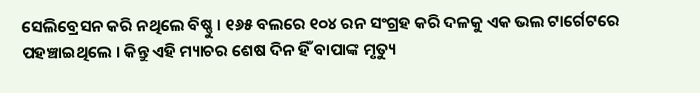ସେଲିବ୍ରେସନ କରି ନଥିଲେ ବିଷ୍ଣୁ । ୧୬୫ ବଲରେ ୧୦୪ ରନ ସଂଗ୍ରହ କରି ଦଳକୁ ଏକ ଭଲ ଟାର୍ଗେଟରେ ପହଞ୍ଚାଇଥିଲେ । କିନ୍ତୁ ଏହି ମ୍ୟାଚର ଶେଷ ଦିନ ହିଁ ବାପାଙ୍କ ମୃତ୍ୟୁ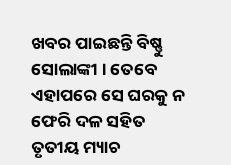ଖବର ପାଇଛନ୍ତି ବିଷ୍ଣୁ ସୋଲାଙ୍କୀ । ତେବେ ଏହାପରେ ସେ ଘରକୁ ନ ଫେରି ଦଳ ସହିତ ତୃତୀୟ ମ୍ୟାଚ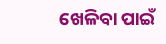ଖେଳିବା ପାଇଁ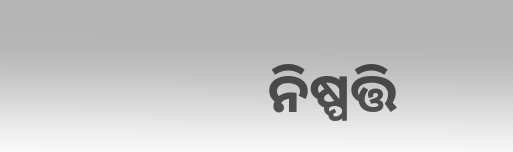ନିଷ୍ପତ୍ତି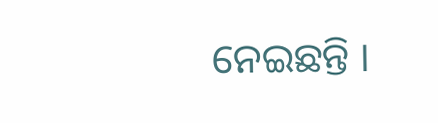ନେଇଛନ୍ତି ।